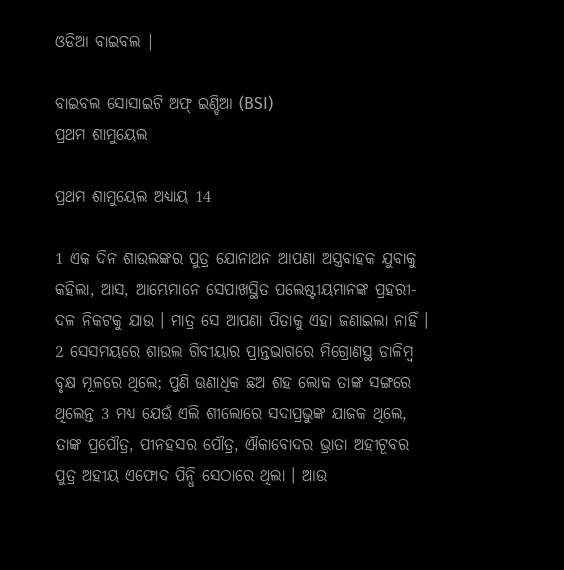ଓଡିଆ ବାଇବଲ |

ବାଇବଲ ସୋସାଇଟି ଅଫ୍ ଇଣ୍ଡିଆ (BSI)
ପ୍ରଥମ ଶାମୁୟେଲ

ପ୍ରଥମ ଶାମୁୟେଲ ଅଧ୍ୟାୟ 14

1 ଏକ ଦିନ ଶାଉଲଙ୍କର ପୁତ୍ର ଯୋନାଥନ ଆପଣା ଅସ୍ତ୍ରବାହକ ଯୁବାକୁ କହିଲା, ଆସ, ଆମ୍ଭେମାନେ ସେପାଖସ୍ଥିତ ପଲେଷ୍ଟୀୟମାନଙ୍କ ପ୍ରହରୀ- ଦଳ ନିକଟକୁ ଯାଉ । ମାତ୍ର ସେ ଆପଣା ପିତାକୁ ଏହା ଜଣାଇଲା ନାହିଁ । 2 ସେସମୟରେ ଶାଉଲ ଗିବୀୟାର ପ୍ରାନ୍ତଭାଗରେ ମିଗ୍ରୋଣସ୍ଥ ଡାଳିମ୍ଵ ବୃକ୍ଷ ମୂଳରେ ଥିଲେ; ପୁଣି ଊଣାଧିକ ଛଅ ଶହ ଲୋକ ତାଙ୍କ ସଙ୍ଗରେ ଥିଲେନ୍ତ 3 ମଧ୍ୟ ଯେଉଁ ଏଲି ଶୀଲୋରେ ସଦାପ୍ରଭୁଙ୍କ ଯାଜକ ଥିଲେ, ତାଙ୍କ ପ୍ରପୌତ୍ର, ପୀନହସର ପୌତ୍ର, ଐକାବୋଦର ଭ୍ରାତା ଅହୀଟୂବର ପୁତ୍ର ଅହୀୟ ଏଫୋଦ ପିନ୍ଧି ସେଠାରେ ଥିଲା । ଆଉ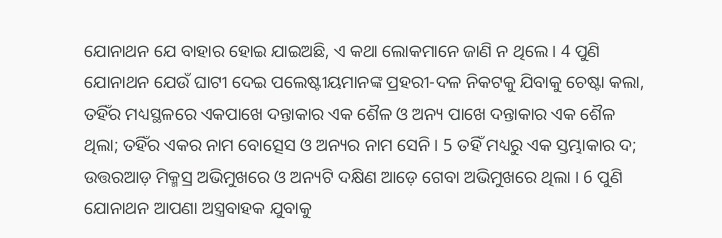ଯୋନାଥନ ଯେ ବାହାର ହୋଇ ଯାଇଅଛି, ଏ କଥା ଲୋକମାନେ ଜାଣି ନ ଥିଲେ । 4 ପୁଣି ଯୋନାଥନ ଯେଉଁ ଘାଟୀ ଦେଇ ପଲେଷ୍ଟୀୟମାନଙ୍କ ପ୍ରହରୀ-ଦଳ ନିକଟକୁ ଯିବାକୁ ଚେଷ୍ଟା କଲା, ତହିଁର ମଧ୍ୟସ୍ଥଳରେ ଏକପାଖେ ଦନ୍ତାକାର ଏକ ଶୈଳ ଓ ଅନ୍ୟ ପାଖେ ଦନ୍ତାକାର ଏକ ଶୈଳ ଥିଲା; ତହିଁର ଏକର ନାମ ବୋତ୍ସେସ ଓ ଅନ୍ୟର ନାମ ସେନି । 5 ତହିଁ ମଧ୍ୟରୁ ଏକ ସ୍ତମ୍ଭାକାର ଦ; ଉତ୍ତରଆଡ଼ ମିକ୍ମସ୍ର ଅଭିମୁଖରେ ଓ ଅନ୍ୟଟି ଦକ୍ଷିଣ ଆଡ଼େ ଗେବା ଅଭିମୁଖରେ ଥିଲା । 6 ପୁଣି ଯୋନାଥନ ଆପଣା ଅସ୍ତ୍ରବାହକ ଯୁବାକୁ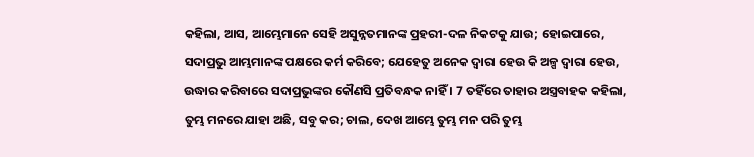କହିଲା, ଆସ, ଆମ୍ଭେମାନେ ସେହି ଅସୁନ୍ନତମାନଙ୍କ ପ୍ରହରୀ-ଦଳ ନିକଟକୁ ଯାଉ; ହୋଇପାରେ, ସଦାପ୍ରଭୁ ଆମ୍ଭମାନଙ୍କ ପକ୍ଷରେ କର୍ମ କରିବେ; ଯେହେତୁ ଅନେକ ଦ୍ଵାରା ହେଉ କି ଅଳ୍ପ ଦ୍ଵାରା ହେଉ, ଉଦ୍ଧାର କରିବାରେ ସଦାପ୍ରଭୁଙ୍କର କୌଣସି ପ୍ରତିବନ୍ଧକ ନାହିଁ । 7 ତହିଁରେ ତାହାର ଅସ୍ତ୍ରବାହକ କହିଲା, ତୁମ୍ଭ ମନରେ ଯାହା ଅଛି, ସବୁ କର; ଚାଲ, ଦେଖ ଆମ୍ଭେ ତୁମ୍ଭ ମନ ପରି ତୁମ୍ଭ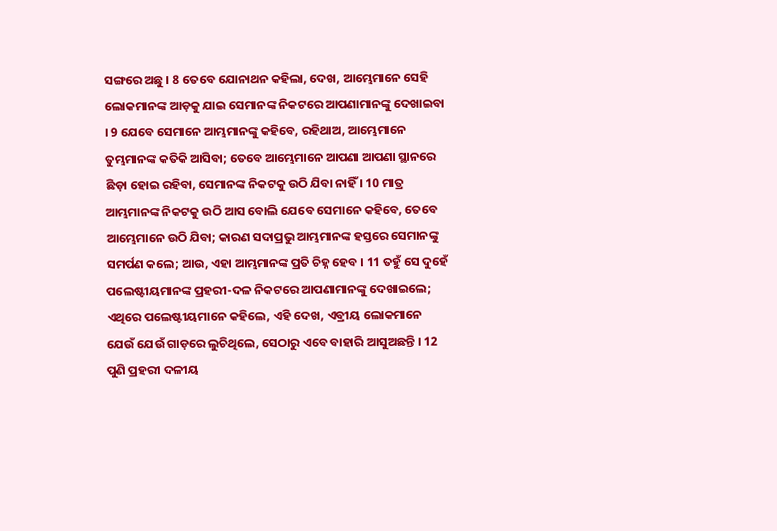ସଙ୍ଗରେ ଅଛୁ । 8 ତେବେ ଯୋନାଥନ କହିଲା, ଦେଖ, ଆମ୍ଭେମାନେ ସେହି ଲୋକମାନଙ୍କ ଆଡ଼କୁ ଯାଇ ସେମାନଙ୍କ ନିକଟରେ ଆପଣାମାନଙ୍କୁ ଦେଖାଇବା । 9 ଯେବେ ସେମାନେ ଆମ୍ଭମାନଙ୍କୁ କହିବେ, ରହିଥାଅ, ଆମ୍ଭେମାନେ ତୁମ୍ଭମାନଙ୍କ କତିକି ଆସିବା; ତେବେ ଆମ୍ଭେମାନେ ଆପଣା ଆପଣା ସ୍ଥାନରେ ଛିଡ଼ା ହୋଇ ରହିବା, ସେମାନଙ୍କ ନିକଟକୁ ଉଠି ଯିବା ନାହିଁ । 10 ମାତ୍ର ଆମ୍ଭମାନଙ୍କ ନିକଟକୁ ଉଠି ଆସ ବୋଲି ଯେବେ ସେମାନେ କହିବେ, ତେବେ ଆମ୍ଭେମାନେ ଉଠି ଯିବା; କାରଣ ସଦାପ୍ରଭୁ ଆମ୍ଭମାନଙ୍କ ହସ୍ତରେ ସେମାନଙ୍କୁ ସମର୍ପଣ କଲେ; ଆଉ, ଏହା ଆମ୍ଭମାନଙ୍କ ପ୍ରତି ଚିହ୍ନ ହେବ । 11 ତହୁଁ ସେ ଦୁହେଁ ପଲେଷ୍ଟୀୟମାନଙ୍କ ପ୍ରହରୀ-ଦଳ ନିକଟରେ ଆପଣାମାନଙ୍କୁ ଦେଖାଇଲେ; ଏଥିରେ ପଲେଷ୍ଟୀୟମାନେ କହିଲେ, ଏହି ଦେଖ, ଏବ୍ରୀୟ ଲୋକମାନେ ଯେଉଁ ଯେଉଁ ଗାଡ଼ରେ ଲୁଚିଥିଲେ, ସେଠାରୁ ଏବେ ବାହାରି ଆସୁଅଛନ୍ତି । 12 ପୁଣି ପ୍ରହରୀ ଦଳୀୟ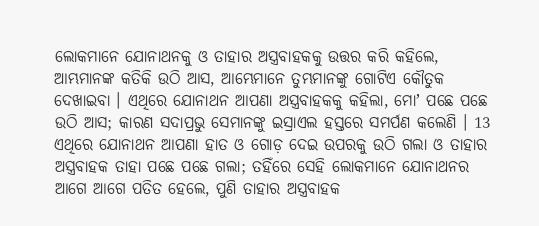ଲୋକମାନେ ଯୋନାଥନକୁ ଓ ତାହାର ଅସ୍ତ୍ରବାହକକୁ ଉତ୍ତର କରି କହିଲେ, ଆମ୍ଭମାନଙ୍କ କତିକି ଉଠି ଆସ, ଆମ୍ଭେମାନେ ତୁମ୍ଭମାନଙ୍କୁ ଗୋଟିଏ କୌତୁକ ଦେଖାଇବା । ଏଥିରେ ଯୋନାଥନ ଆପଣା ଅସ୍ତ୍ରବାହକକୁ କହିଲା, ମୋʼ ପଛେ ପଛେ ଉଠି ଆସ; କାରଣ ସଦାପ୍ରଭୁ ସେମାନଙ୍କୁ ଇସ୍ରାଏଲ ହସ୍ତରେ ସମର୍ପଣ କଲେଣି । 13 ଏଥିରେ ଯୋନାଥନ ଆପଣା ହାତ ଓ ଗୋଡ଼ ଦେଇ ଉପରକୁ ଉଠି ଗଲା ଓ ତାହାର ଅସ୍ତ୍ରବାହକ ତାହା ପଛେ ପଛେ ଗଲା; ତହିଁରେ ସେହି ଲୋକମାନେ ଯୋନାଥନର ଆଗେ ଆଗେ ପତିତ ହେଲେ, ପୁଣି ତାହାର ଅସ୍ତ୍ରବାହକ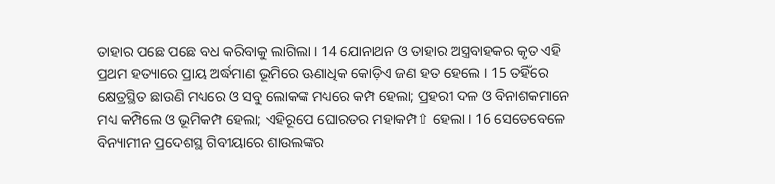ତାହାର ପଛେ ପଛେ ବଧ କରିବାକୁ ଲାଗିଲା । 14 ଯୋନାଥନ ଓ ତାହାର ଅସ୍ତ୍ରବାହକର କୃତ ଏହି ପ୍ରଥମ ହତ୍ୟାରେ ପ୍ରାୟ ଅର୍ଦ୍ଧମାଣ ଭୂମିରେ ଊଣାଧିକ କୋଡ଼ିଏ ଜଣ ହତ ହେଲେ । 15 ତହିଁରେ କ୍ଷେତ୍ରସ୍ଥିତ ଛାଉଣି ମଧ୍ୟରେ ଓ ସବୁ ଲୋକଙ୍କ ମଧ୍ୟରେ କମ୍ପ ହେଲା; ପ୍ରହରୀ ଦଳ ଓ ବିନାଶକମାନେ ମଧ୍ୟ କମ୍ପିଲେ ଓ ଭୂମିକମ୍ପ ହେଲା; ଏହିରୂପେ ଘୋରତର ମହାକମ୍ପ⇧ ହେଲା । 16 ସେତେବେଳେ ବିନ୍ୟାମୀନ ପ୍ରଦେଶସ୍ଥ ଗିବୀୟାରେ ଶାଉଲଙ୍କର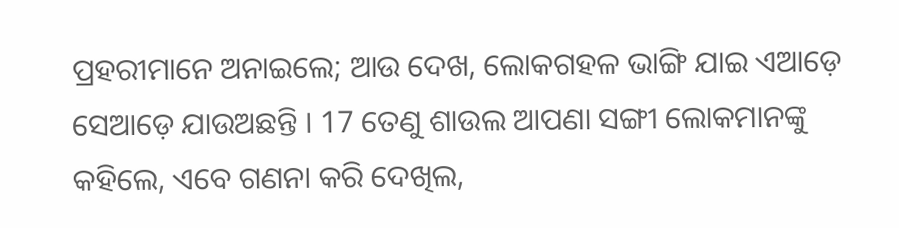ପ୍ରହରୀମାନେ ଅନାଇଲେ; ଆଉ ଦେଖ, ଲୋକଗହଳ ଭାଙ୍ଗି ଯାଇ ଏଆଡ଼େ ସେଆଡ଼େ ଯାଉଅଛନ୍ତି । 17 ତେଣୁ ଶାଉଲ ଆପଣା ସଙ୍ଗୀ ଲୋକମାନଙ୍କୁ କହିଲେ, ଏବେ ଗଣନା କରି ଦେଖିଲ,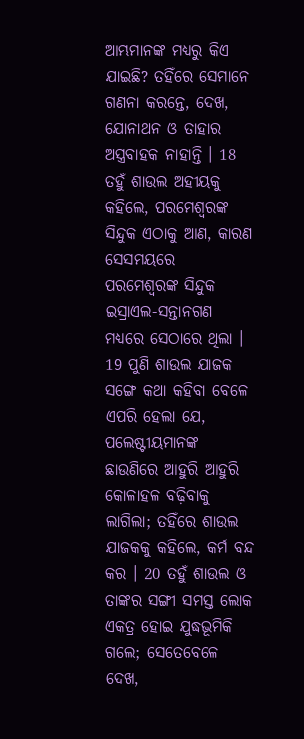ଆମ୍ଭମାନଙ୍କ ମଧ୍ୟରୁ କିଏ ଯାଇଛି? ତହିଁରେ ସେମାନେ ଗଣନା କରନ୍ତେ, ଦେଖ, ଯୋନାଥନ ଓ ତାହାର ଅସ୍ତ୍ରବାହକ ନାହାନ୍ତି । 18 ତହୁଁ ଶାଉଲ ଅହୀୟକୁ କହିଲେ, ପରମେଶ୍ଵରଙ୍କ ସିନ୍ଦୁକ ଏଠାକୁ ଆଣ, କାରଣ ସେସମୟରେ ପରମେଶ୍ଵରଙ୍କ ସିନ୍ଦୁକ ଇସ୍ରାଏଲ-ସନ୍ତାନଗଣ ମଧ୍ୟରେ ସେଠାରେ ଥିଲା । 19 ପୁଣି ଶାଉଲ ଯାଜକ ସଙ୍ଗେ କଥା କହିବା ବେଳେ ଏପରି ହେଲା ଯେ, ପଲେଷ୍ଟୀୟମାନଙ୍କ ଛାଉଣିରେ ଆହୁରି ଆହୁରି କୋଳାହଳ ବଢ଼ିବାକୁ ଲାଗିଲା; ତହିଁରେ ଶାଉଲ ଯାଜକକୁ କହିଲେ, କର୍ମ ବନ୍ଦ କର । 20 ତହୁଁ ଶାଉଲ ଓ ତାଙ୍କର ସଙ୍ଗୀ ସମସ୍ତ ଲୋକ ଏକତ୍ର ହୋଇ ଯୁଦ୍ଧଭୂମିକି ଗଲେ; ସେତେବେଳେ ଦେଖ,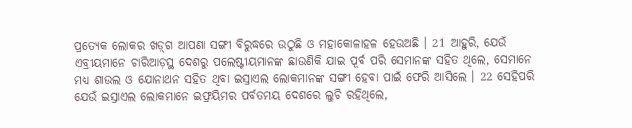ପ୍ରତ୍ୟେକ ଲୋକର ଖଡ଼୍‍ଗ ଆପଣା ସଙ୍ଗୀ ବିରୁଦ୍ଧରେ ଉଠୁଛି ଓ ମହାକୋଳାହଳ ହେଉଅଛି । 21 ଆହୁରି, ଯେଉଁ ଏବ୍ରୀୟମାନେ ଚାରିଆଡ଼ସ୍ଥ ଦେଶରୁ ପଲେଷ୍ଟୀୟମାନଙ୍କ ଛାଉଣିକି ଯାଇ ପୂର୍ବ ପରି ସେମାନଙ୍କ ସହିତ ଥିଲେ, ସେମାନେ ମଧ୍ୟ ଶାଉଲ ଓ ଯୋନାଥନ ସହିତ ଥିବା ଇସ୍ରାଏଲ ଲୋକମାନଙ୍କ ସଙ୍ଗୀ ହେବା ପାଇଁ ଫେରି ଆସିଲେ । 22 ସେହିପରି ଯେଉଁ ଇସ୍ରାଏଲ ଲୋକମାନେ ଇଫ୍ରୟିମର ପର୍ବତମୟ ଦେଶରେ ଲୁଚି ରହିଥିଲେ,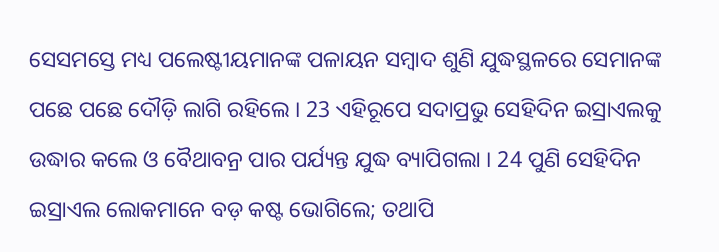ସେସମସ୍ତେ ମଧ୍ୟ ପଲେଷ୍ଟୀୟମାନଙ୍କ ପଳାୟନ ସମ୍ଵାଦ ଶୁଣି ଯୁଦ୍ଧସ୍ଥଳରେ ସେମାନଙ୍କ ପଛେ ପଛେ ଦୌଡ଼ି ଲାଗି ରହିଲେ । 23 ଏହିରୂପେ ସଦାପ୍ରଭୁ ସେହିଦିନ ଇସ୍ରାଏଲକୁ ଉଦ୍ଧାର କଲେ ଓ ବୈଥାବନ୍ର ପାର ପର୍ଯ୍ୟନ୍ତ ଯୁଦ୍ଧ ବ୍ୟାପିଗଲା । 24 ପୁଣି ସେହିଦିନ ଇସ୍ରାଏଲ ଲୋକମାନେ ବଡ଼ କଷ୍ଟ ଭୋଗିଲେ; ତଥାପି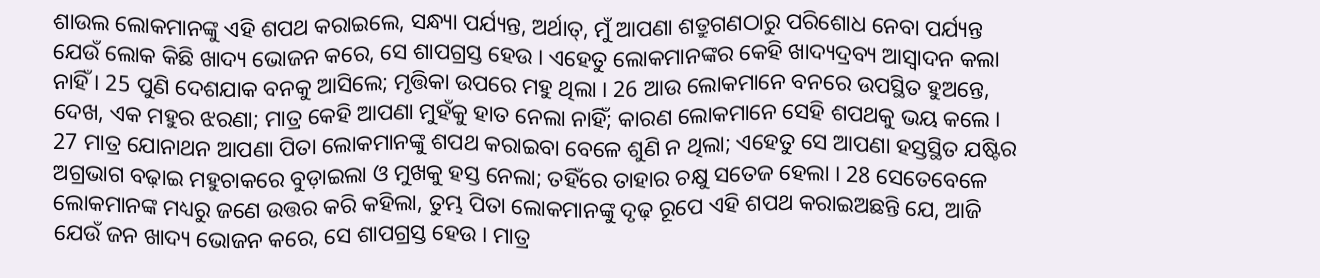ଶାଉଲ ଲୋକମାନଙ୍କୁ ଏହି ଶପଥ କରାଇଲେ, ସନ୍ଧ୍ୟା ପର୍ଯ୍ୟନ୍ତ, ଅର୍ଥାତ୍, ମୁଁ ଆପଣା ଶତ୍ରୁଗଣଠାରୁ ପରିଶୋଧ ନେବା ପର୍ଯ୍ୟନ୍ତ ଯେଉଁ ଲୋକ କିଛି ଖାଦ୍ୟ ଭୋଜନ କରେ, ସେ ଶାପଗ୍ରସ୍ତ ହେଉ । ଏହେତୁ ଲୋକମାନଙ୍କର କେହି ଖାଦ୍ୟଦ୍ରବ୍ୟ ଆସ୍ଵାଦନ କଲା ନାହିଁ । 25 ପୁଣି ଦେଶଯାକ ବନକୁ ଆସିଲେ; ମୃତ୍ତିକା ଉପରେ ମହୁ ଥିଲା । 26 ଆଉ ଲୋକମାନେ ବନରେ ଉପସ୍ଥିତ ହୁଅନ୍ତେ, ଦେଖ, ଏକ ମହୁର ଝରଣା; ମାତ୍ର କେହି ଆପଣା ମୁହଁକୁ ହାତ ନେଲା ନାହିଁ; କାରଣ ଲୋକମାନେ ସେହି ଶପଥକୁ ଭୟ କଲେ । 27 ମାତ୍ର ଯୋନାଥନ ଆପଣା ପିତା ଲୋକମାନଙ୍କୁ ଶପଥ କରାଇବା ବେଳେ ଶୁଣି ନ ଥିଲା; ଏହେତୁ ସେ ଆପଣା ହସ୍ତସ୍ଥିତ ଯଷ୍ଟିର ଅଗ୍ରଭାଗ ବଢ଼ାଇ ମହୁଚାକରେ ବୁଡ଼ାଇଲା ଓ ମୁଖକୁ ହସ୍ତ ନେଲା; ତହିଁରେ ତାହାର ଚକ୍ଷୁ ସତେଜ ହେଲା । 28 ସେତେବେଳେ ଲୋକମାନଙ୍କ ମଧ୍ୟରୁ ଜଣେ ଉତ୍ତର କରି କହିଲା, ତୁମ୍ଭ ପିତା ଲୋକମାନଙ୍କୁ ଦୃଢ଼ ରୂପେ ଏହି ଶପଥ କରାଇଅଛନ୍ତି ଯେ, ଆଜି ଯେଉଁ ଜନ ଖାଦ୍ୟ ଭୋଜନ କରେ, ସେ ଶାପଗ୍ରସ୍ତ ହେଉ । ମାତ୍ର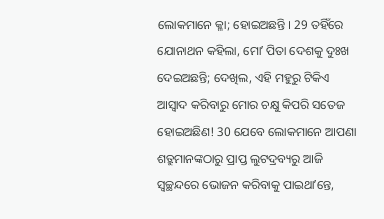ଲୋକମାନେ କ୍ଳା; ହୋଇଅଛନ୍ତି । 29 ତହିଁରେ ଯୋନାଥନ କହିଲା, ମୋʼ ପିତା ଦେଶକୁ ଦୁଃଖ ଦେଇଅଛନ୍ତି; ଦେଖିଲ, ଏହି ମହୁରୁ ଟିକିଏ ଆସ୍ଵାଦ କରିବାରୁ ମୋର ଚକ୍ଷୁ କିପରି ସତେଜ ହୋଇଅଛିଣ! 30 ଯେବେ ଲୋକମାନେ ଆପଣା ଶତ୍ରୁମାନଙ୍କଠାରୁ ପ୍ରାପ୍ତ ଲୁଟଦ୍ରବ୍ୟରୁ ଆଜି ସ୍ଵଚ୍ଛନ୍ଦରେ ଭୋଜନ କରିବାକୁ ପାଇଥାʼନ୍ତେ,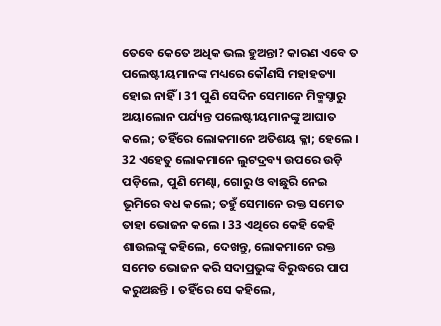ତେବେ କେତେ ଅଧିକ ଭଲ ହୁଅନ୍ତା? କାରଣ ଏବେ ତ ପଲେଷ୍ଟୀୟମାନଙ୍କ ମଧ୍ୟରେ କୌଣସି ମହାହତ୍ୟା ହୋଇ ନାହିଁ । 31 ପୁଣି ସେଦିନ ସେମାନେ ମିକ୍ମସ୍ଠାରୁ ଅୟାଲୋନ ପର୍ଯ୍ୟନ୍ତ ପଲେଷ୍ଟୀୟମାନଙ୍କୁ ଆଘାତ କଲେ; ତହିଁରେ ଲୋକମାନେ ଅତିଶୟ କ୍ଳା; ହେଲେ । 32 ଏହେତୁ ଲୋକମାନେ ଲୁଟଦ୍ରବ୍ୟ ଉପରେ ଉଡ଼ି ପଡ଼ିଲେ, ପୁଣି ମେଣ୍ଢା, ଗୋରୁ ଓ ବାଛୁରି ନେଇ ଭୂମିରେ ବଧ କଲେ; ତହୁଁ ସେମାନେ ରକ୍ତ ସମେତ ତାହା ଭୋଜନ କଲେ । 33 ଏଥିରେ କେହି କେହି ଶାଉଲଙ୍କୁ କହିଲେ, ଦେଖନ୍ତୁ, ଲୋକମାନେ ରକ୍ତ ସମେତ ଭୋଜନ କରି ସଦାପ୍ରଭୁଙ୍କ ବିରୁଦ୍ଧରେ ପାପ କରୁଅଛନ୍ତି । ତହିଁରେ ସେ କହିଲେ,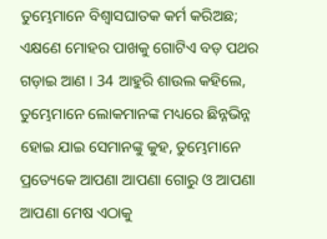ତୁମ୍ଭେମାନେ ବିଶ୍ଵାସଘାତକ କର୍ମ କରିଅଛ; ଏକ୍ଷଣେ ମୋହର ପାଖକୁ ଗୋଟିଏ ବଡ଼ ପଥର ଗଡ଼ାଇ ଆଣ । 34 ଆହୁରି ଶାଉଲ କହିଲେ, ତୁମ୍ଭେମାନେ ଲୋକମାନଙ୍କ ମଧ୍ୟରେ ଛିନ୍ନଭିନ୍ନ ହୋଇ ଯାଇ ସେମାନଙ୍କୁ କୁହ, ତୁମ୍ଭେମାନେ ପ୍ରତ୍ୟେକେ ଆପଣା ଆପଣା ଗୋରୁ ଓ ଆପଣା ଆପଣା ମେଷ ଏଠାକୁ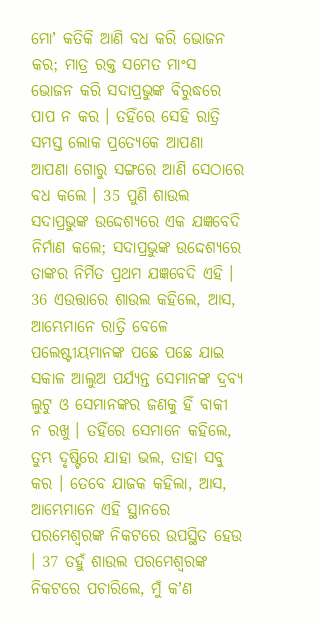ମୋʼ କତିକି ଆଣି ବଧ କରି ଭୋଜନ କର; ମାତ୍ର ରକ୍ତ ସମେତ ମାଂସ ଭୋଜନ କରି ସଦାପ୍ରଭୁଙ୍କ ବିରୁଦ୍ଧରେ ପାପ ନ କର । ତହିଁରେ ସେହି ରାତ୍ରି ସମସ୍ତ ଲୋକ ପ୍ରତ୍ୟେକେ ଆପଣା ଆପଣା ଗୋରୁ ସଙ୍ଗରେ ଆଣି ସେଠାରେ ବଧ କଲେ । 35 ପୁଣି ଶାଉଲ ସଦାପ୍ରଭୁଙ୍କ ଉଦ୍ଦେଶ୍ୟରେ ଏକ ଯଜ୍ଞବେଦି ନିର୍ମାଣ କଲେ; ସଦାପ୍ରଭୁଙ୍କ ଉଦ୍ଦେଶ୍ୟରେ ତାଙ୍କର ନିର୍ମିତ ପ୍ରଥମ ଯଜ୍ଞବେଦି ଏହି । 36 ଏଉତ୍ତାରେ ଶାଉଲ କହିଲେ, ଆସ, ଆମ୍ଭେମାନେ ରାତ୍ରି ବେଳେ ପଲେଷ୍ଟୀୟମାନଙ୍କ ପଛେ ପଛେ ଯାଇ ସକାଳ ଆଲୁଅ ପର୍ଯ୍ୟନ୍ତ ସେମାନଙ୍କ ଦ୍ରବ୍ୟ ଲୁଟୁ ଓ ସେମାନଙ୍କର ଜଣକୁ ହିଁ ବାକୀ ନ ରଖୁ । ତହିଁରେ ସେମାନେ କହିଲେ, ତୁମ୍ଭ ଦୃଷ୍ଟିରେ ଯାହା ଭଲ, ତାହା ସବୁ କର । ତେବେ ଯାଜକ କହିଲା, ଆସ, ଆମ୍ଭେମାନେ ଏହି ସ୍ଥାନରେ ପରମେଶ୍ଵରଙ୍କ ନିକଟରେ ଉପସ୍ଥିତ ହେଉ । 37 ତହୁଁ ଶାଉଲ ପରମେଶ୍ଵରଙ୍କ ନିକଟରେ ପଚାରିଲେ, ମୁଁ କʼଣ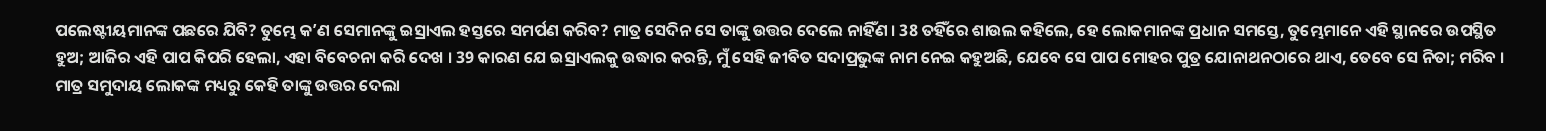ପଲେଷ୍ଟୀୟମାନଙ୍କ ପଛରେ ଯିବି? ତୁମ୍ଭେ କʼଣ ସେମାନଙ୍କୁ ଇସ୍ରାଏଲ ହସ୍ତରେ ସମର୍ପଣ କରିବ? ମାତ୍ର ସେଦିନ ସେ ତାଙ୍କୁ ଉତ୍ତର ଦେଲେ ନାହିଁଣ । 38 ତହିଁରେ ଶାଉଲ କହିଲେ, ହେ ଲୋକମାନଙ୍କ ପ୍ରଧାନ ସମସ୍ତେ, ତୁମ୍ଭେମାନେ ଏହି ସ୍ଥାନରେ ଉପସ୍ଥିତ ହୁଅ; ଆଜିର ଏହି ପାପ କିପରି ହେଲା, ଏହା ବିବେଚନା କରି ଦେଖ । 39 କାରଣ ଯେ ଇସ୍ରାଏଲକୁ ଉଦ୍ଧାର କରନ୍ତି, ମୁଁ ସେହି ଜୀବିତ ସଦାପ୍ରଭୁଙ୍କ ନାମ ନେଇ କହୁଅଛି, ଯେବେ ସେ ପାପ ମୋହର ପୁତ୍ର ଯୋନାଥନଠାରେ ଥାଏ, ତେବେ ସେ ନିତା; ମରିବ । ମାତ୍ର ସମୁଦାୟ ଲୋକଙ୍କ ମଧ୍ୟରୁ କେହି ତାଙ୍କୁ ଉତ୍ତର ଦେଲା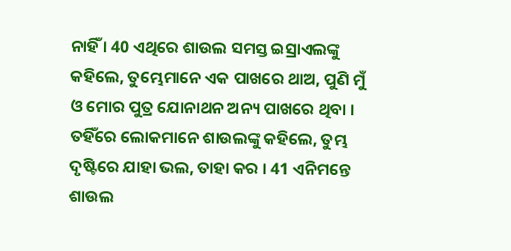ନାହିଁ । 40 ଏଥିରେ ଶାଉଲ ସମସ୍ତ ଇସ୍ରାଏଲଙ୍କୁ କହିଲେ, ତୁମ୍ଭେମାନେ ଏକ ପାଖରେ ଥାଅ, ପୁଣି ମୁଁ ଓ ମୋର ପୁତ୍ର ଯୋନାଥନ ଅନ୍ୟ ପାଖରେ ଥିବା । ତହିଁରେ ଲୋକମାନେ ଶାଉଲଙ୍କୁ କହିଲେ, ତୁମ୍ଭ ଦୃଷ୍ଟିରେ ଯାହା ଭଲ, ତାହା କର । 41 ଏନିମନ୍ତେ ଶାଉଲ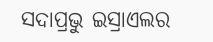ସଦାପ୍ରଭୁ ଇସ୍ରାଏଲର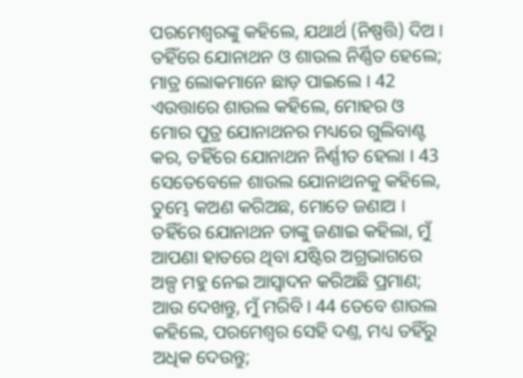ପରମେଶ୍ଵରଙ୍କୁ କହିଲେ, ଯଥାର୍ଥ (ନିଷ୍ପତ୍ତି) ଦିଅ । ତହିଁରେ ଯୋନାଥନ ଓ ଶାଉଲ ନିର୍ଣ୍ଣିତ ହେଲେ; ମାତ୍ର ଲୋକମାନେ ଛାଡ଼ ପାଇଲେ । 42 ଏଉତ୍ତାରେ ଶାଉଲ କହିଲେ, ମୋହର ଓ ମୋର ପୁତ୍ର ଯୋନାଥନର ମଧ୍ୟରେ ଗୁଲିବାଣ୍ଟ କର, ତହିଁରେ ଯୋନାଥନ ନିର୍ଣ୍ଣୀତ ହେଲା । 43 ସେତେବେଳେ ଶାଉଲ ଯୋନାଥନକୁ କହିଲେ, ତୁମ୍ଭେ କଅଣ କରିଅଛ, ମୋତେ ଜଣାଅ । ତହିଁରେ ଯୋନାଥନ ତାଙ୍କୁ ଜଣାଇ କହିଲା, ମୁଁ ଆପଣା ହାତରେ ଥିବା ଯଷ୍ଟିର ଅଗ୍ରଭାଗରେ ଅଳ୍ପ ମହୁ ନେଇ ଆସ୍ଵାଦନ କରିଅଛି ପ୍ରମାଣ; ଆଉ ଦେଖନ୍ତୁ, ମୁଁ ମରିବି । 44 ତେବେ ଶାଉଲ କହିଲେ, ପରମେଶ୍ଵର ସେହି ଦଣ୍ତ, ମଧ୍ୟ ତହିଁରୁ ଅଧିକ ଦେଉନ୍ତୁ;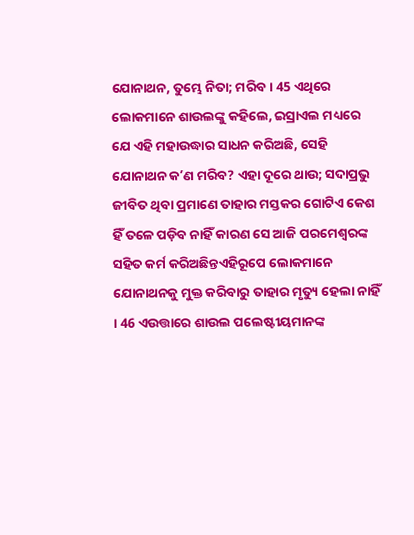ଯୋନାଥନ, ତୁମ୍ଭେ ନିତା; ମରିବ । 45 ଏଥିରେ ଲୋକମାନେ ଶାଉଲଙ୍କୁ କହିଲେ, ଇସ୍ରାଏଲ ମଧ୍ୟରେ ଯେ ଏହି ମହାଉଦ୍ଧାର ସାଧନ କରିଅଛି, ସେହି ଯୋନାଥନ କʼଣ ମରିବ? ଏହା ଦୂରେ ଥାଉ; ସଦାପ୍ରଭୁ ଜୀବିତ ଥିବା ପ୍ରମାଣେ ତାହାର ମସ୍ତକର ଗୋଟିଏ କେଶ ହିଁ ତଳେ ପଡ଼ିବ ନାହିଁ କାରଣ ସେ ଆଜି ପରମେଶ୍ଵରଙ୍କ ସହିତ କର୍ମ କରିଅଛିନ୍ତଏହିରୂପେ ଲୋକମାନେ ଯୋନାଥନକୁ ମୁକ୍ତ କରିବାରୁ ତାହାର ମୃତ୍ୟୁ ହେଲା ନାହିଁ । 46 ଏଉତ୍ତାରେ ଶାଉଲ ପଲେଷ୍ଟୀୟମାନଙ୍କ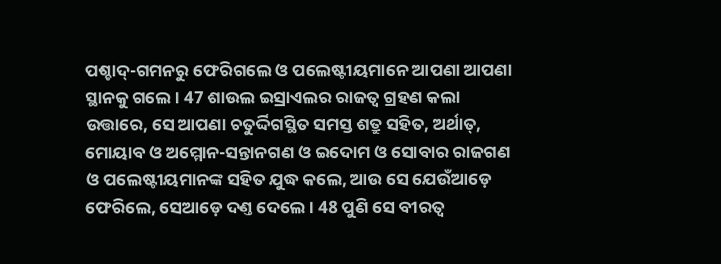ପଶ୍ଚାଦ୍-ଗମନରୁ ଫେରିଗଲେ ଓ ପଲେଷ୍ଟୀୟମାନେ ଆପଣା ଆପଣା ସ୍ଥାନକୁ ଗଲେ । 47 ଶାଉଲ ଇସ୍ରାଏଲର ରାଜତ୍ଵ ଗ୍ରହଣ କଲା ଉତ୍ତାରେ, ସେ ଆପଣା ଚତୁର୍ଦ୍ଦିଗସ୍ଥିତ ସମସ୍ତ ଶତ୍ରୁ ସହିତ, ଅର୍ଥାତ୍, ମୋୟାବ ଓ ଅମ୍ମୋନ-ସନ୍ତାନଗଣ ଓ ଇଦୋମ ଓ ସୋବାର ରାଜଗଣ ଓ ପଲେଷ୍ଟୀୟମାନଙ୍କ ସହିତ ଯୁଦ୍ଧ କଲେ, ଆଉ ସେ ଯେଉଁଆଡ଼େ ଫେରିଲେ, ସେଆଡ଼େ ଦଣ୍ତ ଦେଲେ । 48 ପୁଣି ସେ ବୀରତ୍ଵ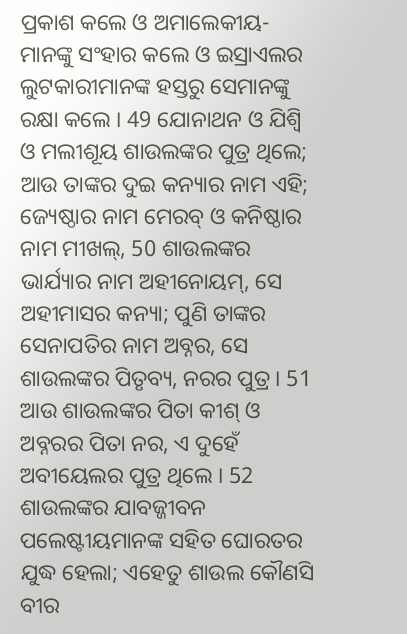ପ୍ରକାଶ କଲେ ଓ ଅମାଲେକୀୟ-ମାନଙ୍କୁ ସଂହାର କଲେ ଓ ଇସ୍ରାଏଲର ଲୁଟକାରୀମାନଙ୍କ ହସ୍ତରୁ ସେମାନଙ୍କୁ ରକ୍ଷା କଲେ । 49 ଯୋନାଥନ ଓ ଯିଶ୍ବି ଓ ମଲୀଶୂୟ ଶାଉଲଙ୍କର ପୁତ୍ର ଥିଲେ; ଆଉ ତାଙ୍କର ଦୁଇ କନ୍ୟାର ନାମ ଏହି; ଜ୍ୟେଷ୍ଠାର ନାମ ମେରବ୍ ଓ କନିଷ୍ଠାର ନାମ ମୀଖଲ୍, 50 ଶାଉଲଙ୍କର ଭାର୍ଯ୍ୟାର ନାମ ଅହୀନୋୟମ୍, ସେ ଅହୀମାସର କନ୍ୟା; ପୁଣି ତାଙ୍କର ସେନାପତିର ନାମ ଅବ୍ନର, ସେ ଶାଉଲଙ୍କର ପିତୃବ୍ୟ, ନରର ପୁତ୍ର । 51 ଆଉ ଶାଉଲଙ୍କର ପିତା କୀଶ୍ ଓ ଅବ୍ନରର ପିତା ନର, ଏ ଦୁହେଁ ଅବୀୟେଲର ପୁତ୍ର ଥିଲେ । 52 ଶାଉଲଙ୍କର ଯାବଜ୍ଜୀବନ ପଲେଷ୍ଟୀୟମାନଙ୍କ ସହିତ ଘୋରତର ଯୁଦ୍ଧ ହେଲା; ଏହେତୁ ଶାଉଲ କୌଣସି ବୀର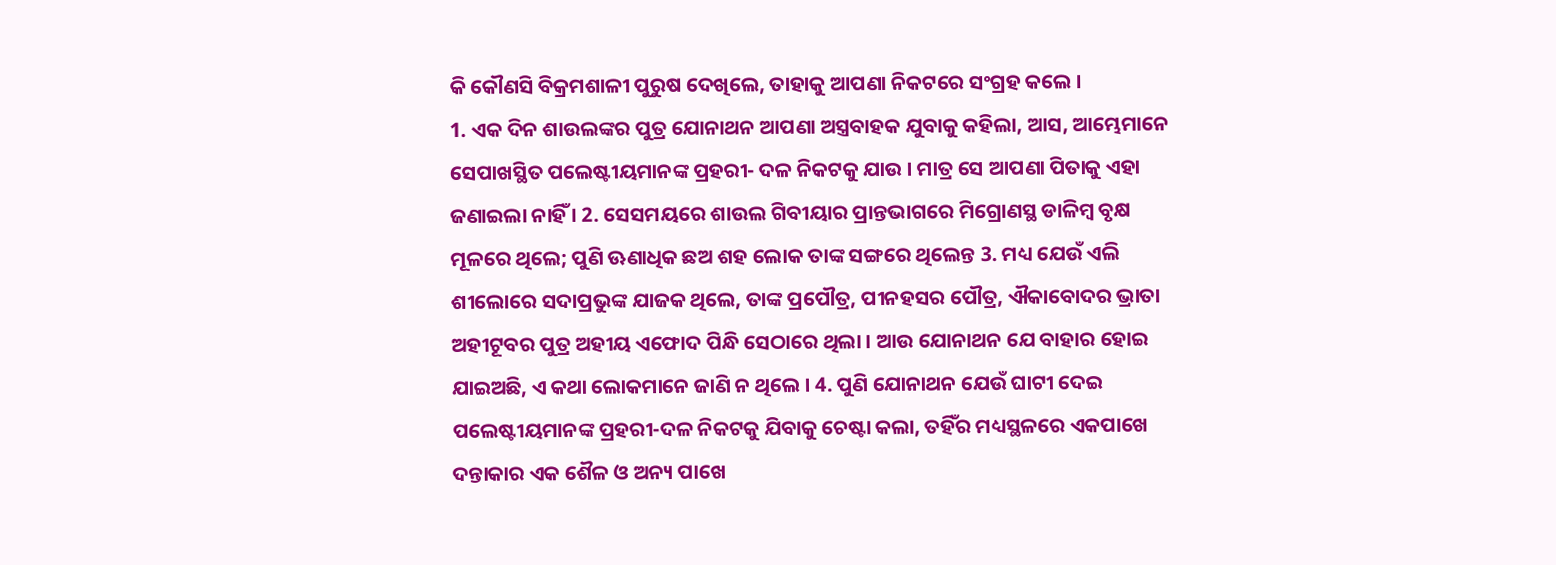କି କୌଣସି ବିକ୍ରମଶାଳୀ ପୁରୁଷ ଦେଖିଲେ, ତାହାକୁ ଆପଣା ନିକଟରେ ସଂଗ୍ରହ କଲେ ।
1. ଏକ ଦିନ ଶାଉଲଙ୍କର ପୁତ୍ର ଯୋନାଥନ ଆପଣା ଅସ୍ତ୍ରବାହକ ଯୁବାକୁ କହିଲା, ଆସ, ଆମ୍ଭେମାନେ ସେପାଖସ୍ଥିତ ପଲେଷ୍ଟୀୟମାନଙ୍କ ପ୍ରହରୀ- ଦଳ ନିକଟକୁ ଯାଉ । ମାତ୍ର ସେ ଆପଣା ପିତାକୁ ଏହା ଜଣାଇଲା ନାହିଁ । 2. ସେସମୟରେ ଶାଉଲ ଗିବୀୟାର ପ୍ରାନ୍ତଭାଗରେ ମିଗ୍ରୋଣସ୍ଥ ଡାଳିମ୍ଵ ବୃକ୍ଷ ମୂଳରେ ଥିଲେ; ପୁଣି ଊଣାଧିକ ଛଅ ଶହ ଲୋକ ତାଙ୍କ ସଙ୍ଗରେ ଥିଲେନ୍ତ 3. ମଧ୍ୟ ଯେଉଁ ଏଲି ଶୀଲୋରେ ସଦାପ୍ରଭୁଙ୍କ ଯାଜକ ଥିଲେ, ତାଙ୍କ ପ୍ରପୌତ୍ର, ପୀନହସର ପୌତ୍ର, ଐକାବୋଦର ଭ୍ରାତା ଅହୀଟୂବର ପୁତ୍ର ଅହୀୟ ଏଫୋଦ ପିନ୍ଧି ସେଠାରେ ଥିଲା । ଆଉ ଯୋନାଥନ ଯେ ବାହାର ହୋଇ ଯାଇଅଛି, ଏ କଥା ଲୋକମାନେ ଜାଣି ନ ଥିଲେ । 4. ପୁଣି ଯୋନାଥନ ଯେଉଁ ଘାଟୀ ଦେଇ ପଲେଷ୍ଟୀୟମାନଙ୍କ ପ୍ରହରୀ-ଦଳ ନିକଟକୁ ଯିବାକୁ ଚେଷ୍ଟା କଲା, ତହିଁର ମଧ୍ୟସ୍ଥଳରେ ଏକପାଖେ ଦନ୍ତାକାର ଏକ ଶୈଳ ଓ ଅନ୍ୟ ପାଖେ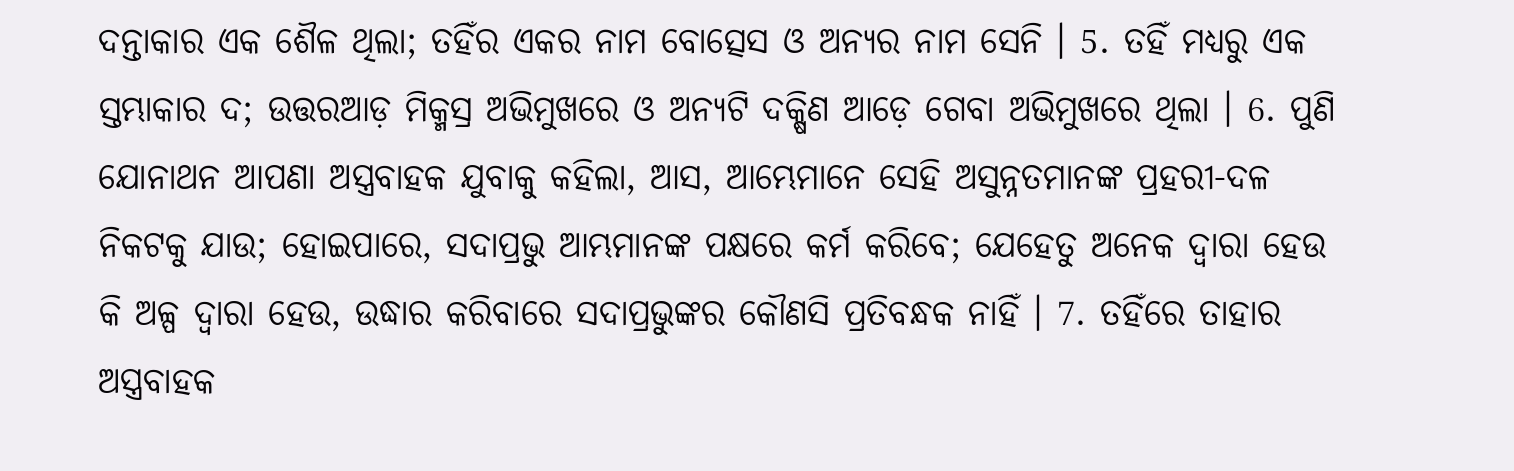ଦନ୍ତାକାର ଏକ ଶୈଳ ଥିଲା; ତହିଁର ଏକର ନାମ ବୋତ୍ସେସ ଓ ଅନ୍ୟର ନାମ ସେନି । 5. ତହିଁ ମଧ୍ୟରୁ ଏକ ସ୍ତମ୍ଭାକାର ଦ; ଉତ୍ତରଆଡ଼ ମିକ୍ମସ୍ର ଅଭିମୁଖରେ ଓ ଅନ୍ୟଟି ଦକ୍ଷିଣ ଆଡ଼େ ଗେବା ଅଭିମୁଖରେ ଥିଲା । 6. ପୁଣି ଯୋନାଥନ ଆପଣା ଅସ୍ତ୍ରବାହକ ଯୁବାକୁ କହିଲା, ଆସ, ଆମ୍ଭେମାନେ ସେହି ଅସୁନ୍ନତମାନଙ୍କ ପ୍ରହରୀ-ଦଳ ନିକଟକୁ ଯାଉ; ହୋଇପାରେ, ସଦାପ୍ରଭୁ ଆମ୍ଭମାନଙ୍କ ପକ୍ଷରେ କର୍ମ କରିବେ; ଯେହେତୁ ଅନେକ ଦ୍ଵାରା ହେଉ କି ଅଳ୍ପ ଦ୍ଵାରା ହେଉ, ଉଦ୍ଧାର କରିବାରେ ସଦାପ୍ରଭୁଙ୍କର କୌଣସି ପ୍ରତିବନ୍ଧକ ନାହିଁ । 7. ତହିଁରେ ତାହାର ଅସ୍ତ୍ରବାହକ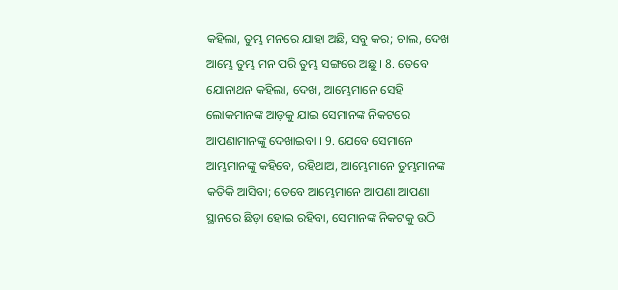କହିଲା, ତୁମ୍ଭ ମନରେ ଯାହା ଅଛି, ସବୁ କର; ଚାଲ, ଦେଖ ଆମ୍ଭେ ତୁମ୍ଭ ମନ ପରି ତୁମ୍ଭ ସଙ୍ଗରେ ଅଛୁ । 8. ତେବେ ଯୋନାଥନ କହିଲା, ଦେଖ, ଆମ୍ଭେମାନେ ସେହି ଲୋକମାନଙ୍କ ଆଡ଼କୁ ଯାଇ ସେମାନଙ୍କ ନିକଟରେ ଆପଣାମାନଙ୍କୁ ଦେଖାଇବା । 9. ଯେବେ ସେମାନେ ଆମ୍ଭମାନଙ୍କୁ କହିବେ, ରହିଥାଅ, ଆମ୍ଭେମାନେ ତୁମ୍ଭମାନଙ୍କ କତିକି ଆସିବା; ତେବେ ଆମ୍ଭେମାନେ ଆପଣା ଆପଣା ସ୍ଥାନରେ ଛିଡ଼ା ହୋଇ ରହିବା, ସେମାନଙ୍କ ନିକଟକୁ ଉଠି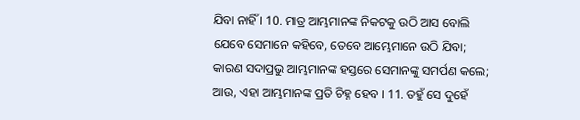ଯିବା ନାହିଁ । 10. ମାତ୍ର ଆମ୍ଭମାନଙ୍କ ନିକଟକୁ ଉଠି ଆସ ବୋଲି ଯେବେ ସେମାନେ କହିବେ, ତେବେ ଆମ୍ଭେମାନେ ଉଠି ଯିବା; କାରଣ ସଦାପ୍ରଭୁ ଆମ୍ଭମାନଙ୍କ ହସ୍ତରେ ସେମାନଙ୍କୁ ସମର୍ପଣ କଲେ; ଆଉ, ଏହା ଆମ୍ଭମାନଙ୍କ ପ୍ରତି ଚିହ୍ନ ହେବ । 11. ତହୁଁ ସେ ଦୁହେଁ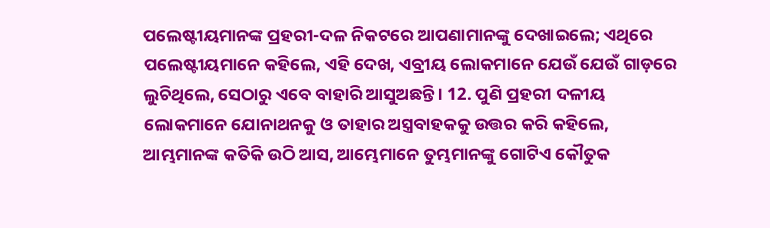ପଲେଷ୍ଟୀୟମାନଙ୍କ ପ୍ରହରୀ-ଦଳ ନିକଟରେ ଆପଣାମାନଙ୍କୁ ଦେଖାଇଲେ; ଏଥିରେ ପଲେଷ୍ଟୀୟମାନେ କହିଲେ, ଏହି ଦେଖ, ଏବ୍ରୀୟ ଲୋକମାନେ ଯେଉଁ ଯେଉଁ ଗାଡ଼ରେ ଲୁଚିଥିଲେ, ସେଠାରୁ ଏବେ ବାହାରି ଆସୁଅଛନ୍ତି । 12. ପୁଣି ପ୍ରହରୀ ଦଳୀୟ ଲୋକମାନେ ଯୋନାଥନକୁ ଓ ତାହାର ଅସ୍ତ୍ରବାହକକୁ ଉତ୍ତର କରି କହିଲେ, ଆମ୍ଭମାନଙ୍କ କତିକି ଉଠି ଆସ, ଆମ୍ଭେମାନେ ତୁମ୍ଭମାନଙ୍କୁ ଗୋଟିଏ କୌତୁକ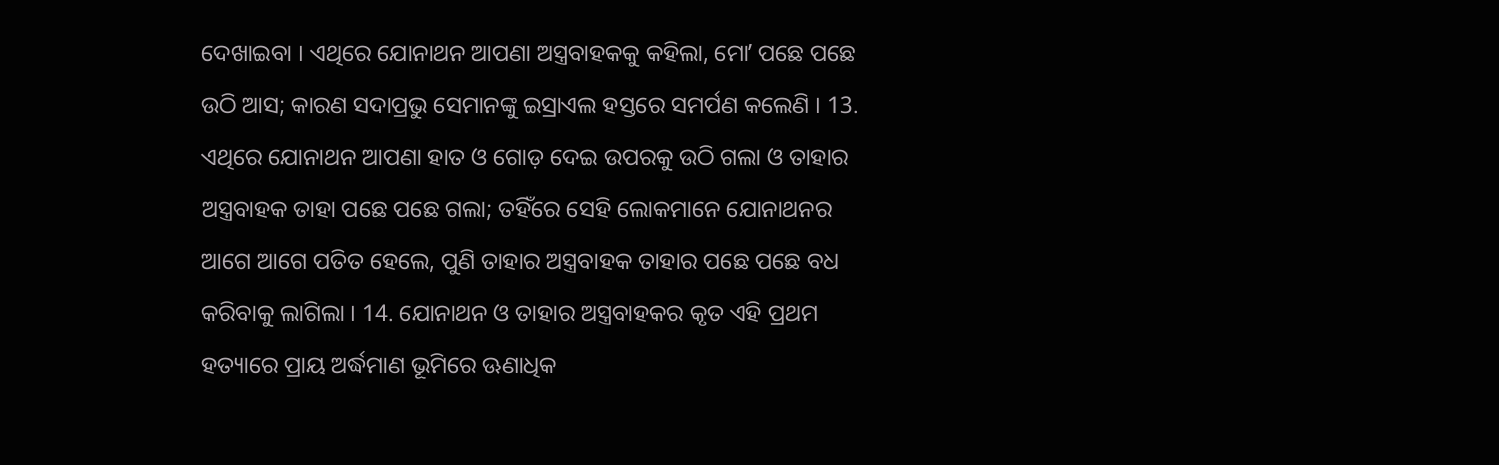ଦେଖାଇବା । ଏଥିରେ ଯୋନାଥନ ଆପଣା ଅସ୍ତ୍ରବାହକକୁ କହିଲା, ମୋʼ ପଛେ ପଛେ ଉଠି ଆସ; କାରଣ ସଦାପ୍ରଭୁ ସେମାନଙ୍କୁ ଇସ୍ରାଏଲ ହସ୍ତରେ ସମର୍ପଣ କଲେଣି । 13. ଏଥିରେ ଯୋନାଥନ ଆପଣା ହାତ ଓ ଗୋଡ଼ ଦେଇ ଉପରକୁ ଉଠି ଗଲା ଓ ତାହାର ଅସ୍ତ୍ରବାହକ ତାହା ପଛେ ପଛେ ଗଲା; ତହିଁରେ ସେହି ଲୋକମାନେ ଯୋନାଥନର ଆଗେ ଆଗେ ପତିତ ହେଲେ, ପୁଣି ତାହାର ଅସ୍ତ୍ରବାହକ ତାହାର ପଛେ ପଛେ ବଧ କରିବାକୁ ଲାଗିଲା । 14. ଯୋନାଥନ ଓ ତାହାର ଅସ୍ତ୍ରବାହକର କୃତ ଏହି ପ୍ରଥମ ହତ୍ୟାରେ ପ୍ରାୟ ଅର୍ଦ୍ଧମାଣ ଭୂମିରେ ଊଣାଧିକ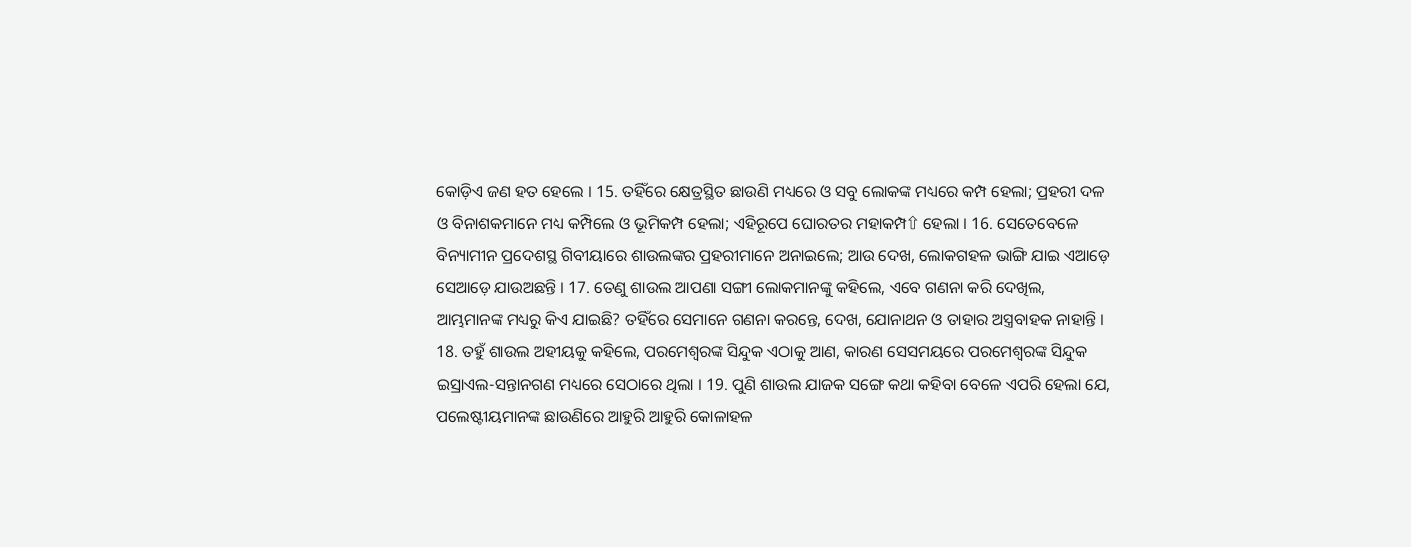କୋଡ଼ିଏ ଜଣ ହତ ହେଲେ । 15. ତହିଁରେ କ୍ଷେତ୍ରସ୍ଥିତ ଛାଉଣି ମଧ୍ୟରେ ଓ ସବୁ ଲୋକଙ୍କ ମଧ୍ୟରେ କମ୍ପ ହେଲା; ପ୍ରହରୀ ଦଳ ଓ ବିନାଶକମାନେ ମଧ୍ୟ କମ୍ପିଲେ ଓ ଭୂମିକମ୍ପ ହେଲା; ଏହିରୂପେ ଘୋରତର ମହାକମ୍ପ⇧ ହେଲା । 16. ସେତେବେଳେ ବିନ୍ୟାମୀନ ପ୍ରଦେଶସ୍ଥ ଗିବୀୟାରେ ଶାଉଲଙ୍କର ପ୍ରହରୀମାନେ ଅନାଇଲେ; ଆଉ ଦେଖ, ଲୋକଗହଳ ଭାଙ୍ଗି ଯାଇ ଏଆଡ଼େ ସେଆଡ଼େ ଯାଉଅଛନ୍ତି । 17. ତେଣୁ ଶାଉଲ ଆପଣା ସଙ୍ଗୀ ଲୋକମାନଙ୍କୁ କହିଲେ, ଏବେ ଗଣନା କରି ଦେଖିଲ, ଆମ୍ଭମାନଙ୍କ ମଧ୍ୟରୁ କିଏ ଯାଇଛି? ତହିଁରେ ସେମାନେ ଗଣନା କରନ୍ତେ, ଦେଖ, ଯୋନାଥନ ଓ ତାହାର ଅସ୍ତ୍ରବାହକ ନାହାନ୍ତି । 18. ତହୁଁ ଶାଉଲ ଅହୀୟକୁ କହିଲେ, ପରମେଶ୍ଵରଙ୍କ ସିନ୍ଦୁକ ଏଠାକୁ ଆଣ, କାରଣ ସେସମୟରେ ପରମେଶ୍ଵରଙ୍କ ସିନ୍ଦୁକ ଇସ୍ରାଏଲ-ସନ୍ତାନଗଣ ମଧ୍ୟରେ ସେଠାରେ ଥିଲା । 19. ପୁଣି ଶାଉଲ ଯାଜକ ସଙ୍ଗେ କଥା କହିବା ବେଳେ ଏପରି ହେଲା ଯେ, ପଲେଷ୍ଟୀୟମାନଙ୍କ ଛାଉଣିରେ ଆହୁରି ଆହୁରି କୋଳାହଳ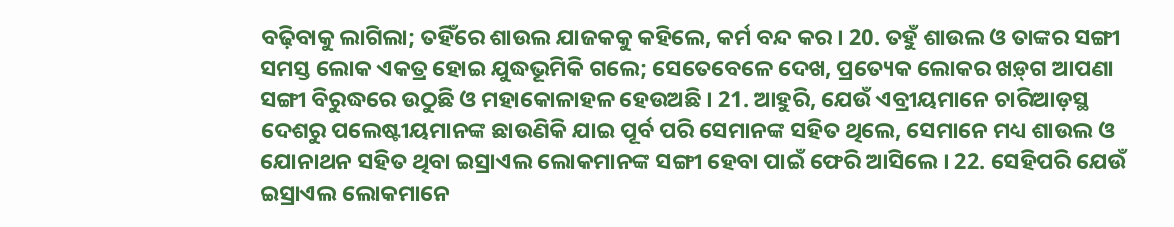ବଢ଼ିବାକୁ ଲାଗିଲା; ତହିଁରେ ଶାଉଲ ଯାଜକକୁ କହିଲେ, କର୍ମ ବନ୍ଦ କର । 20. ତହୁଁ ଶାଉଲ ଓ ତାଙ୍କର ସଙ୍ଗୀ ସମସ୍ତ ଲୋକ ଏକତ୍ର ହୋଇ ଯୁଦ୍ଧଭୂମିକି ଗଲେ; ସେତେବେଳେ ଦେଖ, ପ୍ରତ୍ୟେକ ଲୋକର ଖଡ଼୍‍ଗ ଆପଣା ସଙ୍ଗୀ ବିରୁଦ୍ଧରେ ଉଠୁଛି ଓ ମହାକୋଳାହଳ ହେଉଅଛି । 21. ଆହୁରି, ଯେଉଁ ଏବ୍ରୀୟମାନେ ଚାରିଆଡ଼ସ୍ଥ ଦେଶରୁ ପଲେଷ୍ଟୀୟମାନଙ୍କ ଛାଉଣିକି ଯାଇ ପୂର୍ବ ପରି ସେମାନଙ୍କ ସହିତ ଥିଲେ, ସେମାନେ ମଧ୍ୟ ଶାଉଲ ଓ ଯୋନାଥନ ସହିତ ଥିବା ଇସ୍ରାଏଲ ଲୋକମାନଙ୍କ ସଙ୍ଗୀ ହେବା ପାଇଁ ଫେରି ଆସିଲେ । 22. ସେହିପରି ଯେଉଁ ଇସ୍ରାଏଲ ଲୋକମାନେ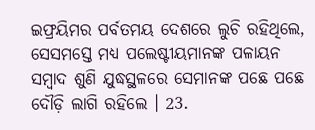ଇଫ୍ରୟିମର ପର୍ବତମୟ ଦେଶରେ ଲୁଚି ରହିଥିଲେ, ସେସମସ୍ତେ ମଧ୍ୟ ପଲେଷ୍ଟୀୟମାନଙ୍କ ପଳାୟନ ସମ୍ଵାଦ ଶୁଣି ଯୁଦ୍ଧସ୍ଥଳରେ ସେମାନଙ୍କ ପଛେ ପଛେ ଦୌଡ଼ି ଲାଗି ରହିଲେ । 23.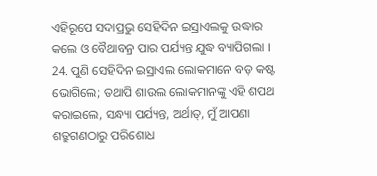ଏହିରୂପେ ସଦାପ୍ରଭୁ ସେହିଦିନ ଇସ୍ରାଏଲକୁ ଉଦ୍ଧାର କଲେ ଓ ବୈଥାବନ୍ର ପାର ପର୍ଯ୍ୟନ୍ତ ଯୁଦ୍ଧ ବ୍ୟାପିଗଲା । 24. ପୁଣି ସେହିଦିନ ଇସ୍ରାଏଲ ଲୋକମାନେ ବଡ଼ କଷ୍ଟ ଭୋଗିଲେ; ତଥାପି ଶାଉଲ ଲୋକମାନଙ୍କୁ ଏହି ଶପଥ କରାଇଲେ, ସନ୍ଧ୍ୟା ପର୍ଯ୍ୟନ୍ତ, ଅର୍ଥାତ୍, ମୁଁ ଆପଣା ଶତ୍ରୁଗଣଠାରୁ ପରିଶୋଧ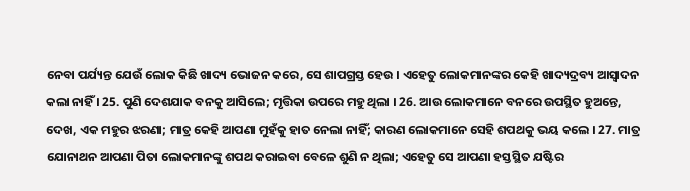ନେବା ପର୍ଯ୍ୟନ୍ତ ଯେଉଁ ଲୋକ କିଛି ଖାଦ୍ୟ ଭୋଜନ କରେ, ସେ ଶାପଗ୍ରସ୍ତ ହେଉ । ଏହେତୁ ଲୋକମାନଙ୍କର କେହି ଖାଦ୍ୟଦ୍ରବ୍ୟ ଆସ୍ଵାଦନ କଲା ନାହିଁ । 25. ପୁଣି ଦେଶଯାକ ବନକୁ ଆସିଲେ; ମୃତ୍ତିକା ଉପରେ ମହୁ ଥିଲା । 26. ଆଉ ଲୋକମାନେ ବନରେ ଉପସ୍ଥିତ ହୁଅନ୍ତେ, ଦେଖ, ଏକ ମହୁର ଝରଣା; ମାତ୍ର କେହି ଆପଣା ମୁହଁକୁ ହାତ ନେଲା ନାହିଁ; କାରଣ ଲୋକମାନେ ସେହି ଶପଥକୁ ଭୟ କଲେ । 27. ମାତ୍ର ଯୋନାଥନ ଆପଣା ପିତା ଲୋକମାନଙ୍କୁ ଶପଥ କରାଇବା ବେଳେ ଶୁଣି ନ ଥିଲା; ଏହେତୁ ସେ ଆପଣା ହସ୍ତସ୍ଥିତ ଯଷ୍ଟିର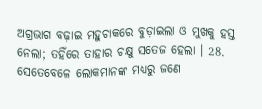ଅଗ୍ରଭାଗ ବଢ଼ାଇ ମହୁଚାକରେ ବୁଡ଼ାଇଲା ଓ ମୁଖକୁ ହସ୍ତ ନେଲା; ତହିଁରେ ତାହାର ଚକ୍ଷୁ ସତେଜ ହେଲା । 28. ସେତେବେଳେ ଲୋକମାନଙ୍କ ମଧ୍ୟରୁ ଜଣେ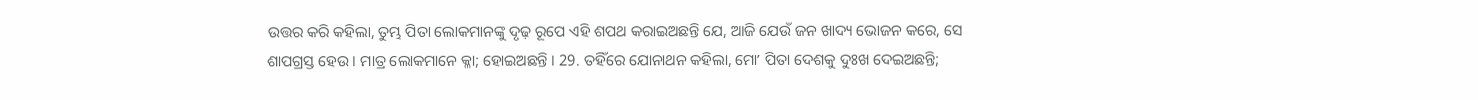ଉତ୍ତର କରି କହିଲା, ତୁମ୍ଭ ପିତା ଲୋକମାନଙ୍କୁ ଦୃଢ଼ ରୂପେ ଏହି ଶପଥ କରାଇଅଛନ୍ତି ଯେ, ଆଜି ଯେଉଁ ଜନ ଖାଦ୍ୟ ଭୋଜନ କରେ, ସେ ଶାପଗ୍ରସ୍ତ ହେଉ । ମାତ୍ର ଲୋକମାନେ କ୍ଳା; ହୋଇଅଛନ୍ତି । 29. ତହିଁରେ ଯୋନାଥନ କହିଲା, ମୋʼ ପିତା ଦେଶକୁ ଦୁଃଖ ଦେଇଅଛନ୍ତି;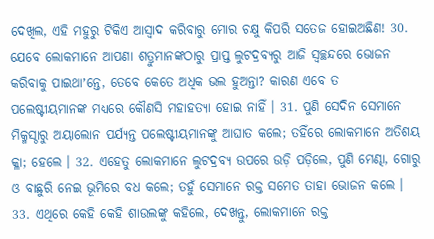ଦେଖିଲ, ଏହି ମହୁରୁ ଟିକିଏ ଆସ୍ଵାଦ କରିବାରୁ ମୋର ଚକ୍ଷୁ କିପରି ସତେଜ ହୋଇଅଛିଣ! 30. ଯେବେ ଲୋକମାନେ ଆପଣା ଶତ୍ରୁମାନଙ୍କଠାରୁ ପ୍ରାପ୍ତ ଲୁଟଦ୍ରବ୍ୟରୁ ଆଜି ସ୍ଵଚ୍ଛନ୍ଦରେ ଭୋଜନ କରିବାକୁ ପାଇଥାʼନ୍ତେ, ତେବେ କେତେ ଅଧିକ ଭଲ ହୁଅନ୍ତା? କାରଣ ଏବେ ତ ପଲେଷ୍ଟୀୟମାନଙ୍କ ମଧ୍ୟରେ କୌଣସି ମହାହତ୍ୟା ହୋଇ ନାହିଁ । 31. ପୁଣି ସେଦିନ ସେମାନେ ମିକ୍ମସ୍ଠାରୁ ଅୟାଲୋନ ପର୍ଯ୍ୟନ୍ତ ପଲେଷ୍ଟୀୟମାନଙ୍କୁ ଆଘାତ କଲେ; ତହିଁରେ ଲୋକମାନେ ଅତିଶୟ କ୍ଳା; ହେଲେ । 32. ଏହେତୁ ଲୋକମାନେ ଲୁଟଦ୍ରବ୍ୟ ଉପରେ ଉଡ଼ି ପଡ଼ିଲେ, ପୁଣି ମେଣ୍ଢା, ଗୋରୁ ଓ ବାଛୁରି ନେଇ ଭୂମିରେ ବଧ କଲେ; ତହୁଁ ସେମାନେ ରକ୍ତ ସମେତ ତାହା ଭୋଜନ କଲେ । 33. ଏଥିରେ କେହି କେହି ଶାଉଲଙ୍କୁ କହିଲେ, ଦେଖନ୍ତୁ, ଲୋକମାନେ ରକ୍ତ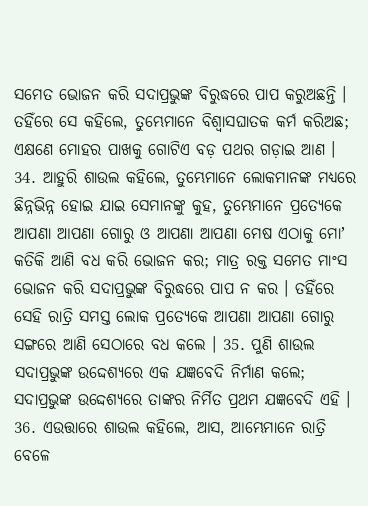ସମେତ ଭୋଜନ କରି ସଦାପ୍ରଭୁଙ୍କ ବିରୁଦ୍ଧରେ ପାପ କରୁଅଛନ୍ତି । ତହିଁରେ ସେ କହିଲେ, ତୁମ୍ଭେମାନେ ବିଶ୍ଵାସଘାତକ କର୍ମ କରିଅଛ; ଏକ୍ଷଣେ ମୋହର ପାଖକୁ ଗୋଟିଏ ବଡ଼ ପଥର ଗଡ଼ାଇ ଆଣ । 34. ଆହୁରି ଶାଉଲ କହିଲେ, ତୁମ୍ଭେମାନେ ଲୋକମାନଙ୍କ ମଧ୍ୟରେ ଛିନ୍ନଭିନ୍ନ ହୋଇ ଯାଇ ସେମାନଙ୍କୁ କୁହ, ତୁମ୍ଭେମାନେ ପ୍ରତ୍ୟେକେ ଆପଣା ଆପଣା ଗୋରୁ ଓ ଆପଣା ଆପଣା ମେଷ ଏଠାକୁ ମୋʼ କତିକି ଆଣି ବଧ କରି ଭୋଜନ କର; ମାତ୍ର ରକ୍ତ ସମେତ ମାଂସ ଭୋଜନ କରି ସଦାପ୍ରଭୁଙ୍କ ବିରୁଦ୍ଧରେ ପାପ ନ କର । ତହିଁରେ ସେହି ରାତ୍ରି ସମସ୍ତ ଲୋକ ପ୍ରତ୍ୟେକେ ଆପଣା ଆପଣା ଗୋରୁ ସଙ୍ଗରେ ଆଣି ସେଠାରେ ବଧ କଲେ । 35. ପୁଣି ଶାଉଲ ସଦାପ୍ରଭୁଙ୍କ ଉଦ୍ଦେଶ୍ୟରେ ଏକ ଯଜ୍ଞବେଦି ନିର୍ମାଣ କଲେ; ସଦାପ୍ରଭୁଙ୍କ ଉଦ୍ଦେଶ୍ୟରେ ତାଙ୍କର ନିର୍ମିତ ପ୍ରଥମ ଯଜ୍ଞବେଦି ଏହି । 36. ଏଉତ୍ତାରେ ଶାଉଲ କହିଲେ, ଆସ, ଆମ୍ଭେମାନେ ରାତ୍ରି ବେଳେ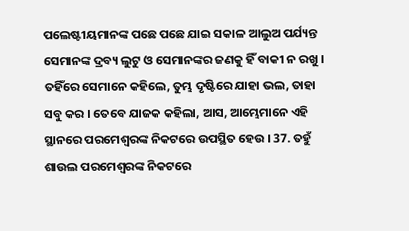ପଲେଷ୍ଟୀୟମାନଙ୍କ ପଛେ ପଛେ ଯାଇ ସକାଳ ଆଲୁଅ ପର୍ଯ୍ୟନ୍ତ ସେମାନଙ୍କ ଦ୍ରବ୍ୟ ଲୁଟୁ ଓ ସେମାନଙ୍କର ଜଣକୁ ହିଁ ବାକୀ ନ ରଖୁ । ତହିଁରେ ସେମାନେ କହିଲେ, ତୁମ୍ଭ ଦୃଷ୍ଟିରେ ଯାହା ଭଲ, ତାହା ସବୁ କର । ତେବେ ଯାଜକ କହିଲା, ଆସ, ଆମ୍ଭେମାନେ ଏହି ସ୍ଥାନରେ ପରମେଶ୍ଵରଙ୍କ ନିକଟରେ ଉପସ୍ଥିତ ହେଉ । 37. ତହୁଁ ଶାଉଲ ପରମେଶ୍ଵରଙ୍କ ନିକଟରେ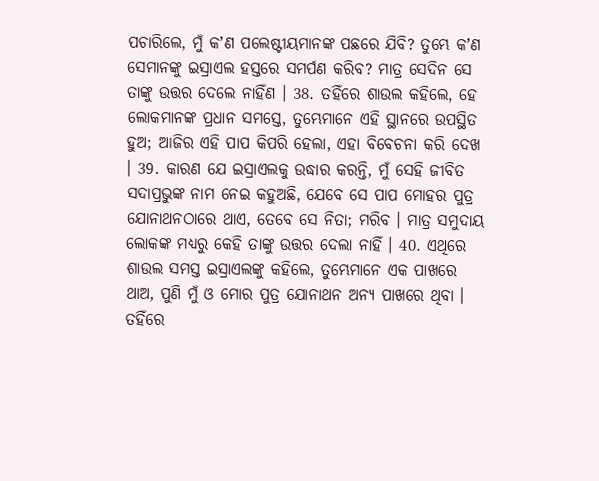ପଚାରିଲେ, ମୁଁ କʼଣ ପଲେଷ୍ଟୀୟମାନଙ୍କ ପଛରେ ଯିବି? ତୁମ୍ଭେ କʼଣ ସେମାନଙ୍କୁ ଇସ୍ରାଏଲ ହସ୍ତରେ ସମର୍ପଣ କରିବ? ମାତ୍ର ସେଦିନ ସେ ତାଙ୍କୁ ଉତ୍ତର ଦେଲେ ନାହିଁଣ । 38. ତହିଁରେ ଶାଉଲ କହିଲେ, ହେ ଲୋକମାନଙ୍କ ପ୍ରଧାନ ସମସ୍ତେ, ତୁମ୍ଭେମାନେ ଏହି ସ୍ଥାନରେ ଉପସ୍ଥିତ ହୁଅ; ଆଜିର ଏହି ପାପ କିପରି ହେଲା, ଏହା ବିବେଚନା କରି ଦେଖ । 39. କାରଣ ଯେ ଇସ୍ରାଏଲକୁ ଉଦ୍ଧାର କରନ୍ତି, ମୁଁ ସେହି ଜୀବିତ ସଦାପ୍ରଭୁଙ୍କ ନାମ ନେଇ କହୁଅଛି, ଯେବେ ସେ ପାପ ମୋହର ପୁତ୍ର ଯୋନାଥନଠାରେ ଥାଏ, ତେବେ ସେ ନିତା; ମରିବ । ମାତ୍ର ସମୁଦାୟ ଲୋକଙ୍କ ମଧ୍ୟରୁ କେହି ତାଙ୍କୁ ଉତ୍ତର ଦେଲା ନାହିଁ । 40. ଏଥିରେ ଶାଉଲ ସମସ୍ତ ଇସ୍ରାଏଲଙ୍କୁ କହିଲେ, ତୁମ୍ଭେମାନେ ଏକ ପାଖରେ ଥାଅ, ପୁଣି ମୁଁ ଓ ମୋର ପୁତ୍ର ଯୋନାଥନ ଅନ୍ୟ ପାଖରେ ଥିବା । ତହିଁରେ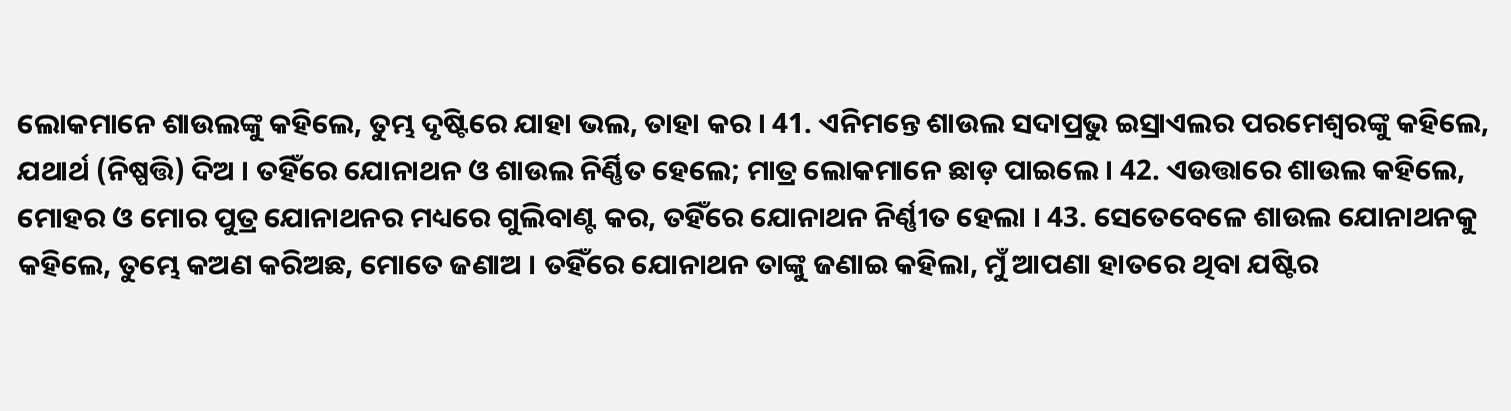ଲୋକମାନେ ଶାଉଲଙ୍କୁ କହିଲେ, ତୁମ୍ଭ ଦୃଷ୍ଟିରେ ଯାହା ଭଲ, ତାହା କର । 41. ଏନିମନ୍ତେ ଶାଉଲ ସଦାପ୍ରଭୁ ଇସ୍ରାଏଲର ପରମେଶ୍ଵରଙ୍କୁ କହିଲେ, ଯଥାର୍ଥ (ନିଷ୍ପତ୍ତି) ଦିଅ । ତହିଁରେ ଯୋନାଥନ ଓ ଶାଉଲ ନିର୍ଣ୍ଣିତ ହେଲେ; ମାତ୍ର ଲୋକମାନେ ଛାଡ଼ ପାଇଲେ । 42. ଏଉତ୍ତାରେ ଶାଉଲ କହିଲେ, ମୋହର ଓ ମୋର ପୁତ୍ର ଯୋନାଥନର ମଧ୍ୟରେ ଗୁଲିବାଣ୍ଟ କର, ତହିଁରେ ଯୋନାଥନ ନିର୍ଣ୍ଣୀତ ହେଲା । 43. ସେତେବେଳେ ଶାଉଲ ଯୋନାଥନକୁ କହିଲେ, ତୁମ୍ଭେ କଅଣ କରିଅଛ, ମୋତେ ଜଣାଅ । ତହିଁରେ ଯୋନାଥନ ତାଙ୍କୁ ଜଣାଇ କହିଲା, ମୁଁ ଆପଣା ହାତରେ ଥିବା ଯଷ୍ଟିର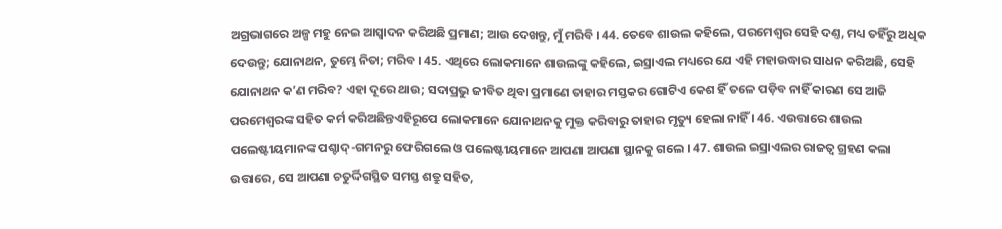ଅଗ୍ରଭାଗରେ ଅଳ୍ପ ମହୁ ନେଇ ଆସ୍ଵାଦନ କରିଅଛି ପ୍ରମାଣ; ଆଉ ଦେଖନ୍ତୁ, ମୁଁ ମରିବି । 44. ତେବେ ଶାଉଲ କହିଲେ, ପରମେଶ୍ଵର ସେହି ଦଣ୍ତ, ମଧ୍ୟ ତହିଁରୁ ଅଧିକ ଦେଉନ୍ତୁ; ଯୋନାଥନ, ତୁମ୍ଭେ ନିତା; ମରିବ । 45. ଏଥିରେ ଲୋକମାନେ ଶାଉଲଙ୍କୁ କହିଲେ, ଇସ୍ରାଏଲ ମଧ୍ୟରେ ଯେ ଏହି ମହାଉଦ୍ଧାର ସାଧନ କରିଅଛି, ସେହି ଯୋନାଥନ କʼଣ ମରିବ? ଏହା ଦୂରେ ଥାଉ; ସଦାପ୍ରଭୁ ଜୀବିତ ଥିବା ପ୍ରମାଣେ ତାହାର ମସ୍ତକର ଗୋଟିଏ କେଶ ହିଁ ତଳେ ପଡ଼ିବ ନାହିଁ କାରଣ ସେ ଆଜି ପରମେଶ୍ଵରଙ୍କ ସହିତ କର୍ମ କରିଅଛିନ୍ତଏହିରୂପେ ଲୋକମାନେ ଯୋନାଥନକୁ ମୁକ୍ତ କରିବାରୁ ତାହାର ମୃତ୍ୟୁ ହେଲା ନାହିଁ । 46. ଏଉତ୍ତାରେ ଶାଉଲ ପଲେଷ୍ଟୀୟମାନଙ୍କ ପଶ୍ଚାଦ୍-ଗମନରୁ ଫେରିଗଲେ ଓ ପଲେଷ୍ଟୀୟମାନେ ଆପଣା ଆପଣା ସ୍ଥାନକୁ ଗଲେ । 47. ଶାଉଲ ଇସ୍ରାଏଲର ରାଜତ୍ଵ ଗ୍ରହଣ କଲା ଉତ୍ତାରେ, ସେ ଆପଣା ଚତୁର୍ଦ୍ଦିଗସ୍ଥିତ ସମସ୍ତ ଶତ୍ରୁ ସହିତ,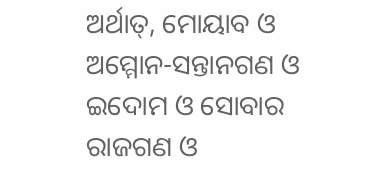ଅର୍ଥାତ୍, ମୋୟାବ ଓ ଅମ୍ମୋନ-ସନ୍ତାନଗଣ ଓ ଇଦୋମ ଓ ସୋବାର ରାଜଗଣ ଓ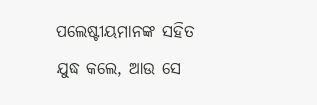ପଲେଷ୍ଟୀୟମାନଙ୍କ ସହିତ ଯୁଦ୍ଧ କଲେ, ଆଉ ସେ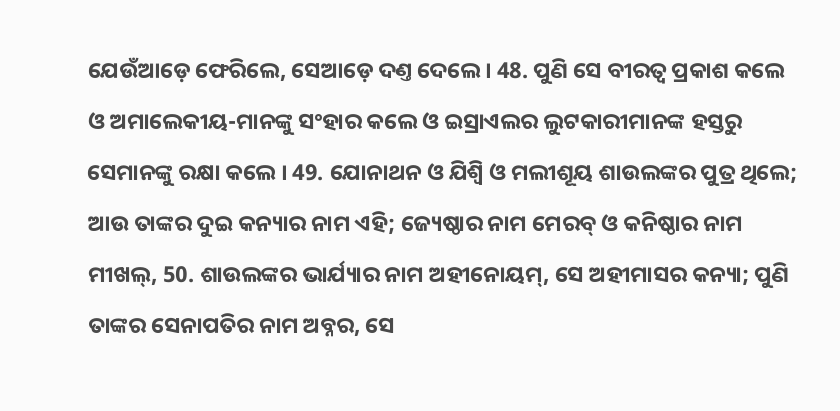ଯେଉଁଆଡ଼େ ଫେରିଲେ, ସେଆଡ଼େ ଦଣ୍ତ ଦେଲେ । 48. ପୁଣି ସେ ବୀରତ୍ଵ ପ୍ରକାଶ କଲେ ଓ ଅମାଲେକୀୟ-ମାନଙ୍କୁ ସଂହାର କଲେ ଓ ଇସ୍ରାଏଲର ଲୁଟକାରୀମାନଙ୍କ ହସ୍ତରୁ ସେମାନଙ୍କୁ ରକ୍ଷା କଲେ । 49. ଯୋନାଥନ ଓ ଯିଶ୍ବି ଓ ମଲୀଶୂୟ ଶାଉଲଙ୍କର ପୁତ୍ର ଥିଲେ; ଆଉ ତାଙ୍କର ଦୁଇ କନ୍ୟାର ନାମ ଏହି; ଜ୍ୟେଷ୍ଠାର ନାମ ମେରବ୍ ଓ କନିଷ୍ଠାର ନାମ ମୀଖଲ୍, 50. ଶାଉଲଙ୍କର ଭାର୍ଯ୍ୟାର ନାମ ଅହୀନୋୟମ୍, ସେ ଅହୀମାସର କନ୍ୟା; ପୁଣି ତାଙ୍କର ସେନାପତିର ନାମ ଅବ୍ନର, ସେ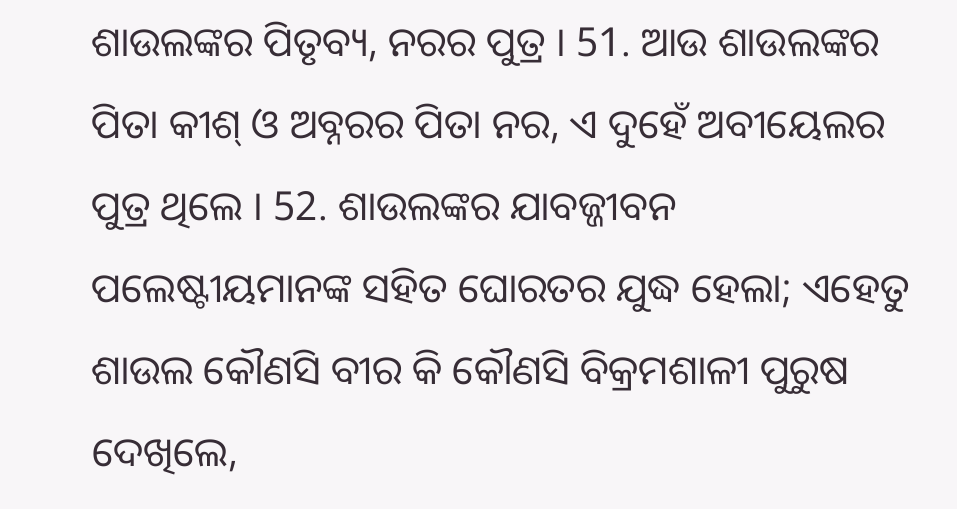ଶାଉଲଙ୍କର ପିତୃବ୍ୟ, ନରର ପୁତ୍ର । 51. ଆଉ ଶାଉଲଙ୍କର ପିତା କୀଶ୍ ଓ ଅବ୍ନରର ପିତା ନର, ଏ ଦୁହେଁ ଅବୀୟେଲର ପୁତ୍ର ଥିଲେ । 52. ଶାଉଲଙ୍କର ଯାବଜ୍ଜୀବନ ପଲେଷ୍ଟୀୟମାନଙ୍କ ସହିତ ଘୋରତର ଯୁଦ୍ଧ ହେଲା; ଏହେତୁ ଶାଉଲ କୌଣସି ବୀର କି କୌଣସି ବିକ୍ରମଶାଳୀ ପୁରୁଷ ଦେଖିଲେ,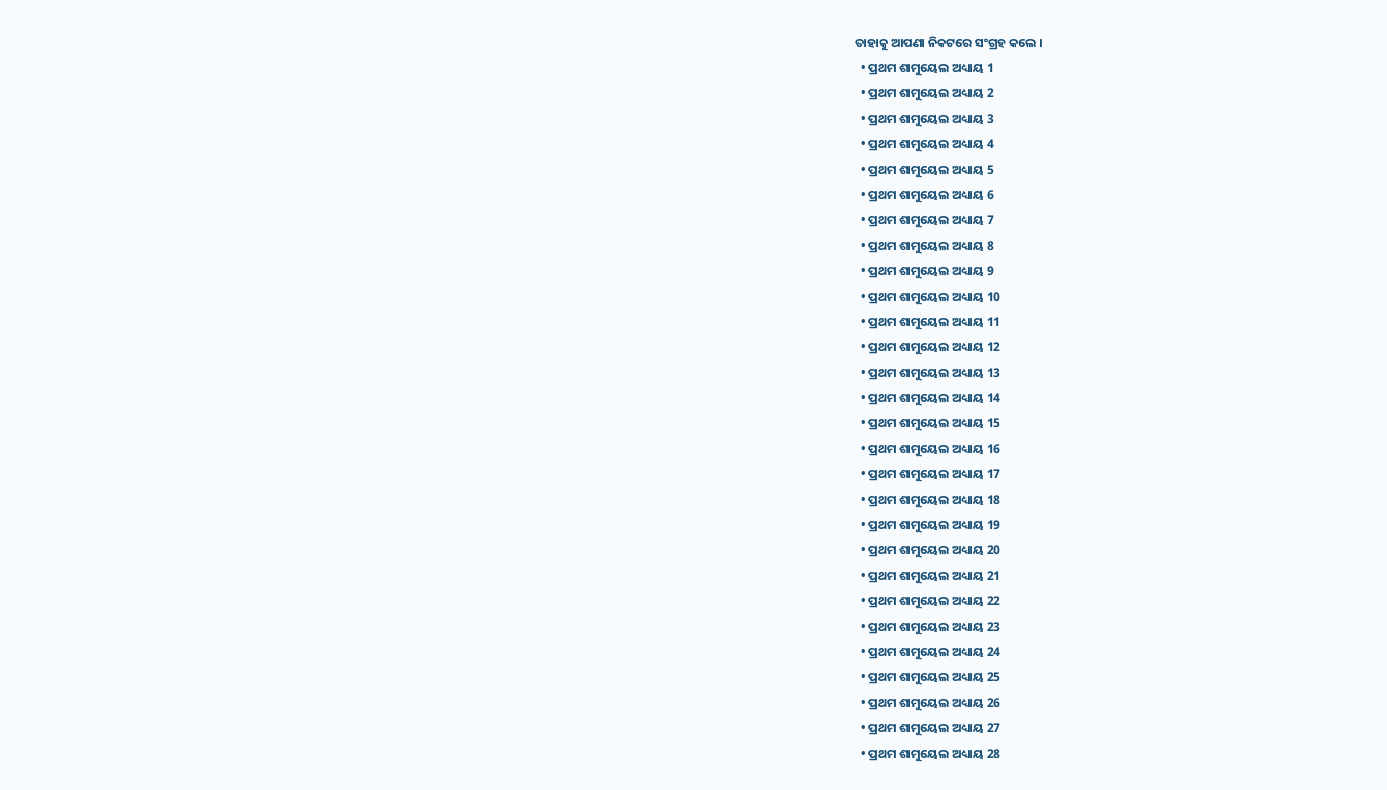ତାହାକୁ ଆପଣା ନିକଟରେ ସଂଗ୍ରହ କଲେ ।
  • ପ୍ରଥମ ଶାମୁୟେଲ ଅଧ୍ୟାୟ 1
  • ପ୍ରଥମ ଶାମୁୟେଲ ଅଧ୍ୟାୟ 2
  • ପ୍ରଥମ ଶାମୁୟେଲ ଅଧ୍ୟାୟ 3
  • ପ୍ରଥମ ଶାମୁୟେଲ ଅଧ୍ୟାୟ 4
  • ପ୍ରଥମ ଶାମୁୟେଲ ଅଧ୍ୟାୟ 5
  • ପ୍ରଥମ ଶାମୁୟେଲ ଅଧ୍ୟାୟ 6
  • ପ୍ରଥମ ଶାମୁୟେଲ ଅଧ୍ୟାୟ 7
  • ପ୍ରଥମ ଶାମୁୟେଲ ଅଧ୍ୟାୟ 8
  • ପ୍ରଥମ ଶାମୁୟେଲ ଅଧ୍ୟାୟ 9
  • ପ୍ରଥମ ଶାମୁୟେଲ ଅଧ୍ୟାୟ 10
  • ପ୍ରଥମ ଶାମୁୟେଲ ଅଧ୍ୟାୟ 11
  • ପ୍ରଥମ ଶାମୁୟେଲ ଅଧ୍ୟାୟ 12
  • ପ୍ରଥମ ଶାମୁୟେଲ ଅଧ୍ୟାୟ 13
  • ପ୍ରଥମ ଶାମୁୟେଲ ଅଧ୍ୟାୟ 14
  • ପ୍ରଥମ ଶାମୁୟେଲ ଅଧ୍ୟାୟ 15
  • ପ୍ରଥମ ଶାମୁୟେଲ ଅଧ୍ୟାୟ 16
  • ପ୍ରଥମ ଶାମୁୟେଲ ଅଧ୍ୟାୟ 17
  • ପ୍ରଥମ ଶାମୁୟେଲ ଅଧ୍ୟାୟ 18
  • ପ୍ରଥମ ଶାମୁୟେଲ ଅଧ୍ୟାୟ 19
  • ପ୍ରଥମ ଶାମୁୟେଲ ଅଧ୍ୟାୟ 20
  • ପ୍ରଥମ ଶାମୁୟେଲ ଅଧ୍ୟାୟ 21
  • ପ୍ରଥମ ଶାମୁୟେଲ ଅଧ୍ୟାୟ 22
  • ପ୍ରଥମ ଶାମୁୟେଲ ଅଧ୍ୟାୟ 23
  • ପ୍ରଥମ ଶାମୁୟେଲ ଅଧ୍ୟାୟ 24
  • ପ୍ରଥମ ଶାମୁୟେଲ ଅଧ୍ୟାୟ 25
  • ପ୍ରଥମ ଶାମୁୟେଲ ଅଧ୍ୟାୟ 26
  • ପ୍ରଥମ ଶାମୁୟେଲ ଅଧ୍ୟାୟ 27
  • ପ୍ରଥମ ଶାମୁୟେଲ ଅଧ୍ୟାୟ 28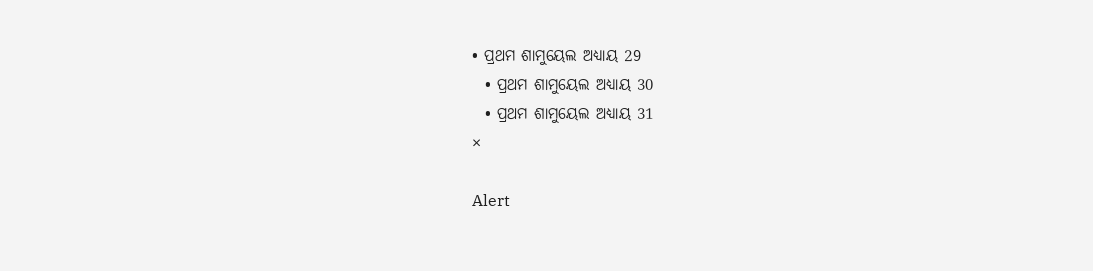• ପ୍ରଥମ ଶାମୁୟେଲ ଅଧ୍ୟାୟ 29
  • ପ୍ରଥମ ଶାମୁୟେଲ ଅଧ୍ୟାୟ 30
  • ପ୍ରଥମ ଶାମୁୟେଲ ଅଧ୍ୟାୟ 31
×

Alert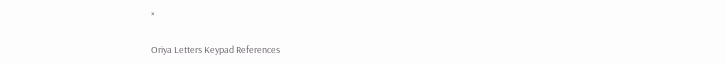×

Oriya Letters Keypad References